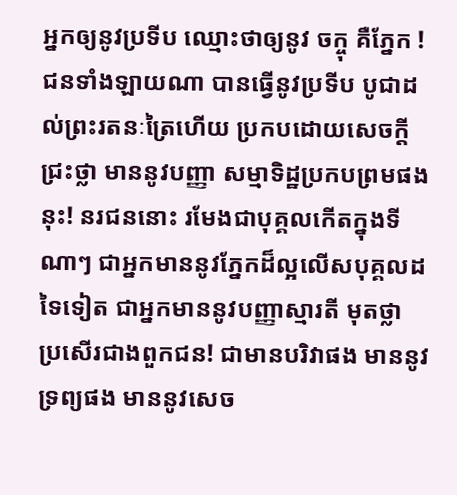អ្នកឲ្យនូវប្រទីប ឈ្មោះថាឲ្យនូវ ចក្ចុ គឺភ្នែក !
ជនទាំងឡាយណា បានធ្វើនូវប្រទីប បូជាដល់ព្រះរតនៈត្រៃហើយ ប្រកបដោយសេចក្តីជ្រះថ្លា មាននូវបញ្ញា សម្មាទិដ្ឋប្រកបព្រមផងនុះ! នរជននោះ រមែងជាបុគ្គលកើតក្នុងទីណាៗ ជាអ្នកមាននូវភ្នែកដ៏ល្អលើសបុគ្គលដទៃទៀត ជាអ្នកមាននូវបញ្ញាស្មារតី មុតថ្លា ប្រសើរជាងពួកជន! ជាមានបរិវាផង មាននូវទ្រព្យផង មាននូវសេច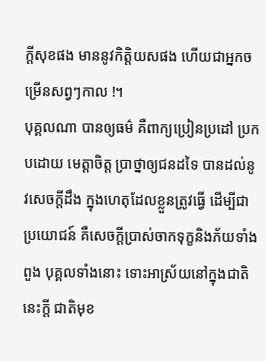ក្តីសុខផង មាននូវកិត្តិយសផង ហើយជាអ្នកចម្រើនសព្វៗកាល !។
បុគ្គលណា បានឲ្យធម៌ គឺពាក្យប្រៀនប្រដៅ ប្រកបដោយ មេត្តាចិត្ត ប្រាថ្នាឲ្យជនដទៃ បានដល់នូវសេចក្តីដឹង ក្នុងហេតុដែលខ្លួនត្រូវធ្វើ ដើម្បីជាប្រយោជន៍ គឺសេចក្តីប្រាស់ចាកទុក្ខនិងភ័យទាំងពួង បុគ្គលទាំងនោះ ទោះអាស្រ័យនៅក្នុងជាតិនេះក្តី ជាតិមុខ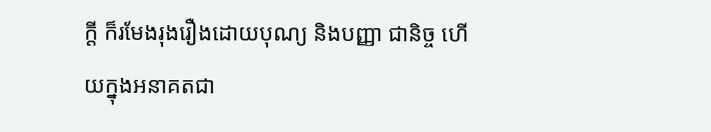ក្តី ក៏រមែងរុងរឿងដោយបុណ្យ និងបញ្ញា ជានិច្ច ហើយក្នុងអនាគតជា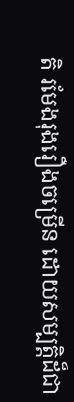តិ រមែងរុងរឿងចម្រើន ដោយសម្បត្តិដ៏ជា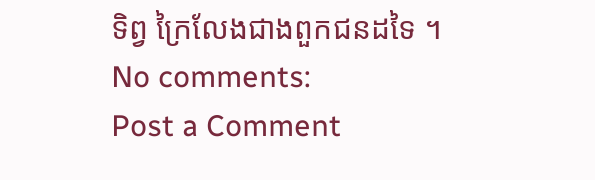ទិព្វ ក្រៃលែងជាងពួកជនដទៃ ។
No comments:
Post a Comment